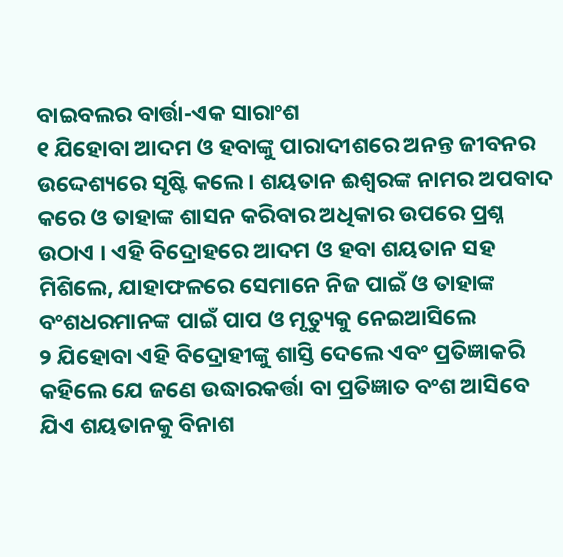ବାଇବଲର ବାର୍ତ୍ତା-ଏକ ସାରାଂଶ
୧ ଯିହୋବା ଆଦମ ଓ ହବାଙ୍କୁ ପାରାଦୀଶରେ ଅନନ୍ତ ଜୀବନର ଉଦ୍ଦେଶ୍ୟରେ ସୃଷ୍ଟି କଲେ । ଶୟତାନ ଈଶ୍ୱରଙ୍କ ନାମର ଅପବାଦ କରେ ଓ ତାହାଙ୍କ ଶାସନ କରିବାର ଅଧିକାର ଉପରେ ପ୍ରଶ୍ନ ଉଠାଏ । ଏହି ବିଦ୍ରୋହରେ ଆଦମ ଓ ହବା ଶୟତାନ ସହ ମିଶିଲେ, ଯାହାଫଳରେ ସେମାନେ ନିଜ ପାଇଁ ଓ ତାହାଙ୍କ ବଂଶଧରମାନଙ୍କ ପାଇଁ ପାପ ଓ ମୃତ୍ୟୁକୁ ନେଇଆସିଲେ
୨ ଯିହୋବା ଏହି ବିଦ୍ରୋହୀଙ୍କୁ ଶାସ୍ତି ଦେଲେ ଏବଂ ପ୍ରତିଜ୍ଞାକରି କହିଲେ ଯେ ଜଣେ ଉଦ୍ଧାରକର୍ତ୍ତା ବା ପ୍ରତିଜ୍ଞାତ ବଂଶ ଆସିବେ ଯିଏ ଶୟତାନକୁ ବିନାଶ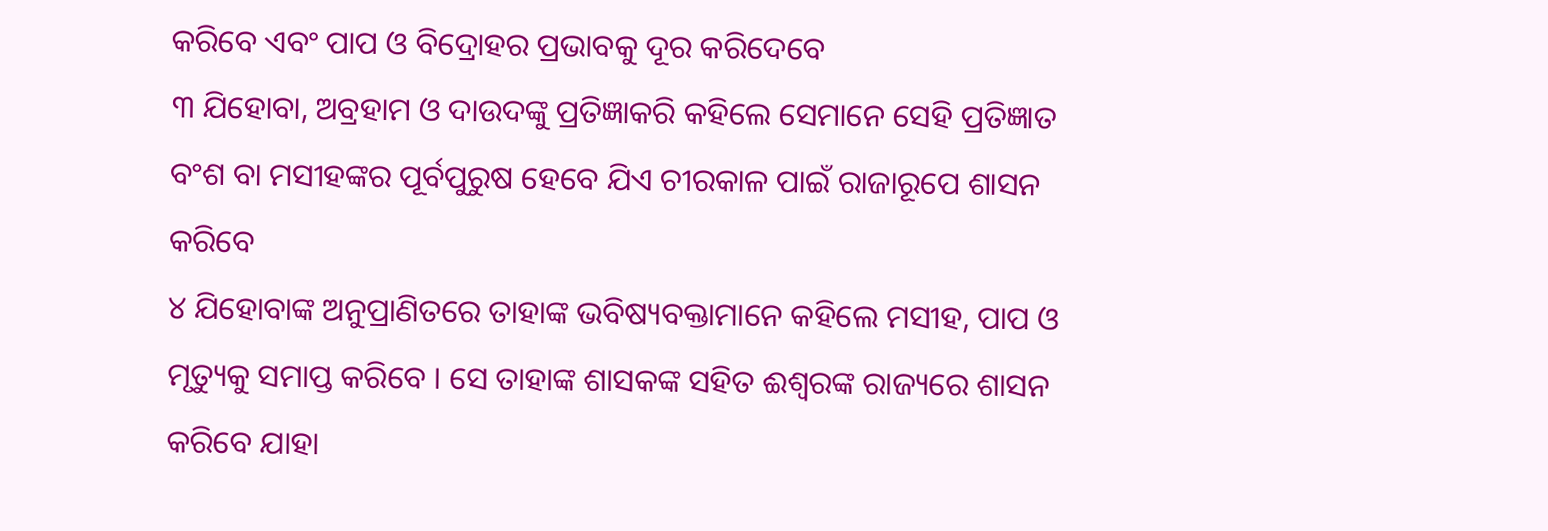କରିବେ ଏବଂ ପାପ ଓ ବିଦ୍ରୋହର ପ୍ରଭାବକୁ ଦୂର କରିଦେବେ
୩ ଯିହୋବା, ଅବ୍ରହାମ ଓ ଦାଉଦଙ୍କୁ ପ୍ରତିଜ୍ଞାକରି କହିଲେ ସେମାନେ ସେହି ପ୍ରତିଜ୍ଞାତ ବଂଶ ବା ମସୀହଙ୍କର ପୂର୍ବପୁରୁଷ ହେବେ ଯିଏ ଚୀରକାଳ ପାଇଁ ରାଜାରୂପେ ଶାସନ କରିବେ
୪ ଯିହୋବାଙ୍କ ଅନୁପ୍ରାଣିତରେ ତାହାଙ୍କ ଭବିଷ୍ୟବକ୍ତାମାନେ କହିଲେ ମସୀହ, ପାପ ଓ ମୃତ୍ୟୁକୁ ସମାପ୍ତ କରିବେ । ସେ ତାହାଙ୍କ ଶାସକଙ୍କ ସହିତ ଈଶ୍ୱରଙ୍କ ରାଜ୍ୟରେ ଶାସନ କରିବେ ଯାହା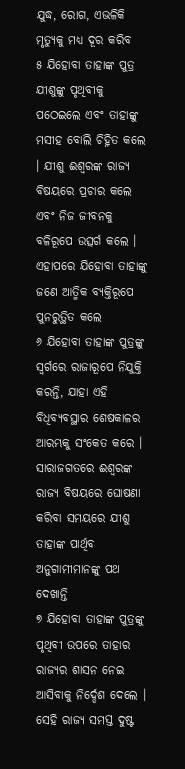ଯୁଦ୍ଧ, ରୋଗ, ଏଭଳିକି ମୃତ୍ୟୁକୁ ମଧ୍ୟ ଦୂର କରିବ
୫ ଯିହୋବା ତାହାଙ୍କ ପୁତ୍ର ଯୀଶୁଙ୍କୁ ପୃଥିବୀକୁ ପଠେଇଲେ ଏବଂ ତାହାଙ୍କୁ ମସୀହ ବୋଲି ଚିହ୍ନିତ କଲେ । ଯୀଶୁ ଈଶ୍ୱରଙ୍କ ରାଜ୍ୟ ବିଷୟରେ ପ୍ରଚାର କଲେ ଏବଂ ନିଜ ଜୀବନକୁ ବଳିରୂପେ ଉତ୍ସର୍ଗ କଲେ । ଏହାପରେ ଯିହୋବା ତାହାଙ୍କୁ ଜଣେ ଆତ୍ମିକ ବ୍ୟକ୍ତିରୂପେ ପୁନରୁତ୍ଥିତ କଲେ
୬ ଯିହୋବା ତାହାଙ୍କ ପୁତ୍ରଙ୍କୁ ସ୍ୱର୍ଗରେ ରାଜାରୂପେ ନିଯୁକ୍ତି କରନ୍ତି, ଯାହା ଏହି ବିଧିବ୍ୟବସ୍ଥାର ଶେଷକାଳର ଆରମ୍ଭକୁ ସଂକେତ କରେ । ସାରାଜଗତରେ ଈଶ୍ୱରଙ୍କ ରାଜ୍ୟ ବିଷୟରେ ଘୋଷଣା କରିବା ସମୟରେ ଯୀଶୁ ତାହାଙ୍କ ପାର୍ଥିବ ଅନୁଗାମୀମାନଙ୍କୁ ପଥ ଦେଖାନ୍ତି
୭ ଯିହୋବା ତାହାଙ୍କ ପୁତ୍ରଙ୍କୁ ପୃଥିବୀ ଉପରେ ତାହାର ରାଜ୍ୟର ଶାସନ ନେଇ ଆସିବାକୁ ନିର୍ଦ୍ଦେଶ ଦେଲେ । ସେହି ରାଜ୍ୟ ସମସ୍ତ ଦୁଷ୍ଟ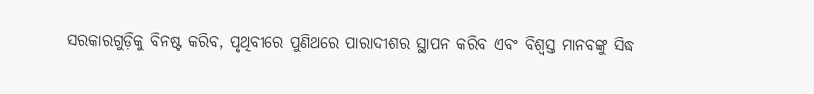ସରକାରଗୁଡ଼ିକୁ ବିନଷ୍ଟ କରିବ, ପୃଥିବୀରେ ପୁଣିଥରେ ପାରାଦୀଶର ସ୍ଥାପନ କରିବ ଏବଂ ବିଶ୍ୱସ୍ତ ମାନବଙ୍କୁ ସିଦ୍ଧ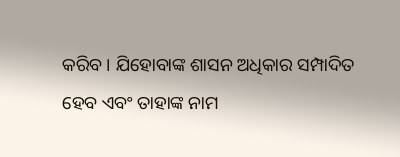କରିବ । ଯିହୋବାଙ୍କ ଶାସନ ଅଧିକାର ସମ୍ପାଦିତ ହେବ ଏବଂ ତାହାଙ୍କ ନାମ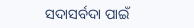ସଦାସର୍ବଦା ପାଇଁ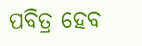ପବିତ୍ର ହେବ